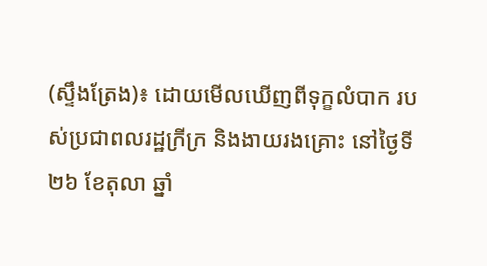(ស្ទឹងត្រែង)៖ ដោយមើលឃើញពីទុក្ខលំបាក របស់ប្រជាពលរដ្ឋក្រីក្រ និងងាយរងគ្រោះ នៅថ្ងៃទី២៦ ខែតុលា ឆ្នាំ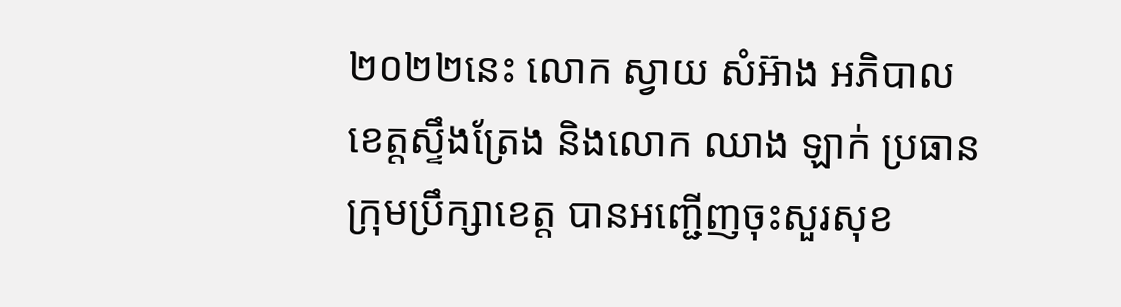២០២២នេះ លោក ស្វាយ សំអ៊ាង អភិបាលខេត្តស្ទឹងត្រែង និងលោក ឈាង ឡាក់ ប្រធានក្រុមប្រឹក្សាខេត្ត បានអញ្ជើញចុះសួរសុខ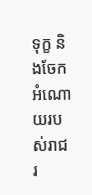ទុក្ខ និងចែកអំណោយរបស់រាជរ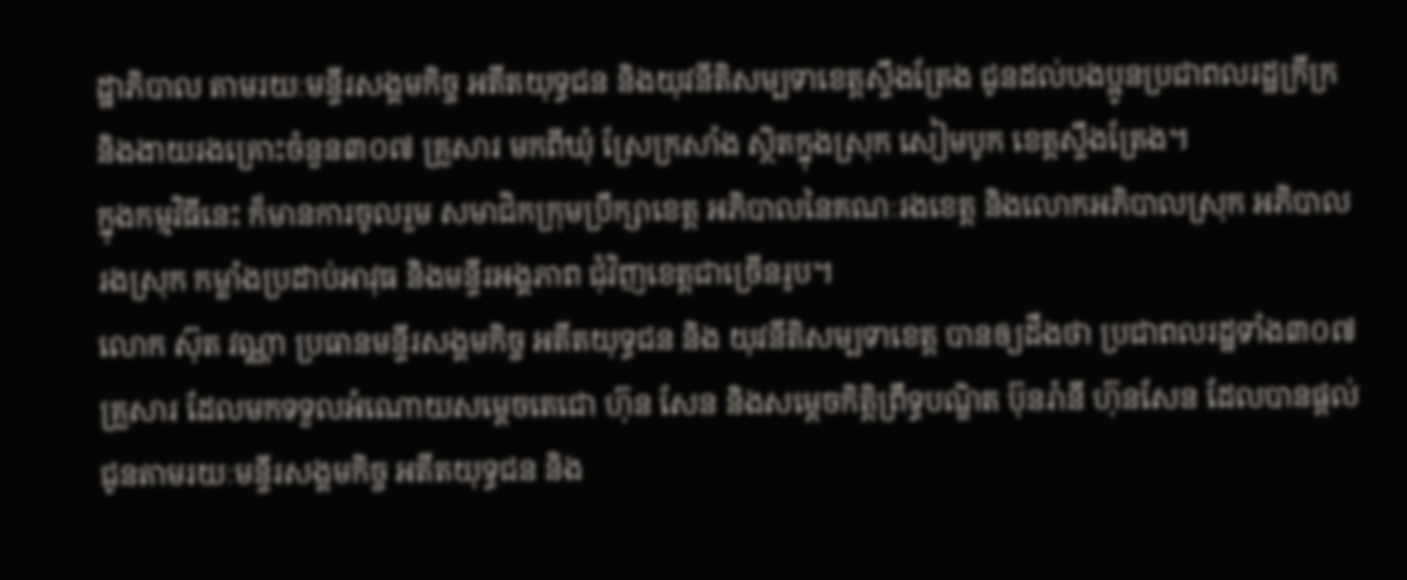ដ្ឋាភិបាល តាមរយៈមន្ទីរសង្គមកិច្ច អតីតយុទ្ធជន និងយុវនីតិសម្បទាខេត្តស្ទឹងត្រែង ជូនដល់បងប្អូនប្រជាពលរដ្ឋក្រីក្រ និងងាយរងគ្រោះចំនួន៣០៧ គ្រួសារ មកពីឃុំ ស្រែក្រសាំង ស្ថិតក្នុងស្រុក សៀមបូក ខេត្តស្ទឹងត្រែង។
ក្នុងកម្មវិធីនេះ ក៏មានការចូលរួម សមាជិកក្រុមប្រឹក្សាខេត្ត អភិបាលនៃគណៈរងខេត្ត និងលោកអភិបាលស្រុក អភិបាលរងស្រុក កម្លាំងប្រដាប់អាវុធ និងមន្ទីរអង្គភាព ជុំវិញខេត្តជាច្រើនរូប។
លោក ស៊ុត វណ្ណា ប្រធានមន្ទីរសង្គមកិច្ច អតីតយុទ្ធជន និង យុវនីតិសម្បទាខេត្ត បានឲ្យដឹងថា ប្រជាពលរដ្ឋទាំង៣០៧ គ្រួសារ ដែលមកទទួលអំណោយសម្តេចតេជោ ហ៊ុន សែន និងសម្តេចកិត្ដិព្រឹទ្ធបណ្ឌិត ប៊ុនរ៉ានី ហ៊ុនសែន ដែលបានផ្តល់ជូនតាមរយៈមន្ទីរសង្គមកិច្ច អតីតយុទ្ធជន និង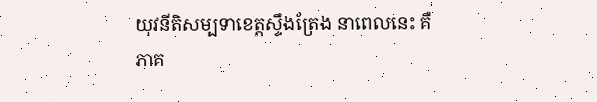យុវនីតិសម្បទាខេត្តស្ទឹងត្រែង នាពេលនេះ គឺភាគ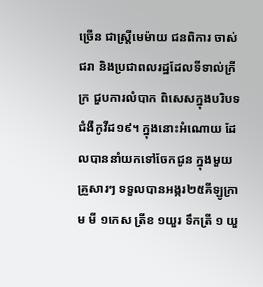ច្រើន ជាស្រ្តីមេម៉ាយ ជនពិការ ចាស់ជរា និងប្រជាពលរដ្ឋដែលទីទាល់ក្រីក្រ ជួបការលំបាក ពិសេសក្នុងបរិបទជំងឺកូវីដ១៩។ ក្នុងនោះអំណោយ ដែលបាននាំយកទៅចែកជូន ក្នុងមួយគ្រួសារៗ ទទួលបានអង្ករ២៥គីឡូក្រាម មី ១កេស ត្រីខ ១យួរ ទឹកត្រី ១ យួ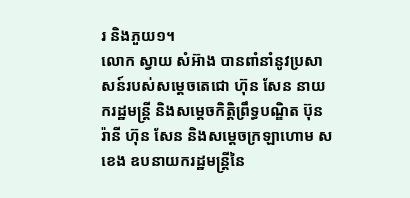រ និងភួយ១។
លោក ស្វាយ សំអ៊ាង បានពាំនាំនូវប្រសាសន៍របស់សម្តេចតេជោ ហ៊ុន សែន នាយករដ្ឋមន្រ្តី និងសម្តេចកិត្តិព្រឹទ្ធបណ្ឌិត ប៊ុន រ៉ានី ហ៊ុន សែន និងសម្តេចក្រឡាហោម ស ខេង ឧបនាយករដ្ឋមន្ត្រីនៃ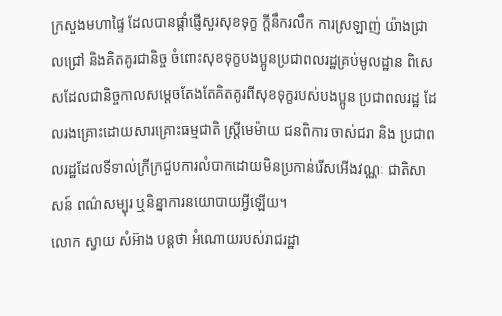ក្រសួងមហាផ្ទៃ ដែលបានផ្ដាំផ្ញើសួរសុខទុក្ខ ក្តីនឹករលឹក ការស្រឡាញ់ យ៉ាងជ្រាលជ្រៅ និងគិតគូរជានិច្ច ចំពោះសុខទុក្ខបងប្អូនប្រជាពលរដ្ឋគ្រប់មូលដ្ឋាន ពិសេសដែលជានិច្ចកាលសម្តេចតែងតែគិតគូរពីសុខទុក្ខរបស់បងប្អូន ប្រជាពលរដ្ឋ ដែលរងគ្រោះដោយសារគ្រោះធម្មជាតិ ស្រ្តីមេម៉ាយ ជនពិការ ចាស់ជរា និង ប្រជាពលរដ្ឋដែលទីទាល់ក្រីក្រជួបការលំបាកដោយមិនប្រកាន់រើសអើងវណ្ណៈ ជាតិសាសន៍ ពណ៌សម្បុរ ឬនិន្នាការនយោបាយអ្វីឡើយ។
លោក ស្វាយ សំអ៊ាង បន្តថា អំណោយរបស់រាជរដ្ឋា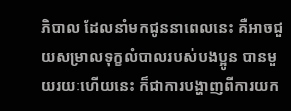ភិបាល ដែលនាំមកជូននាពេលនេះ គឺអាចជួយសម្រាលទុក្ខលំបាលរបស់បងប្អូន បានមួយរយៈហើយនេះ ក៏ជាការបង្ហាញពីការយក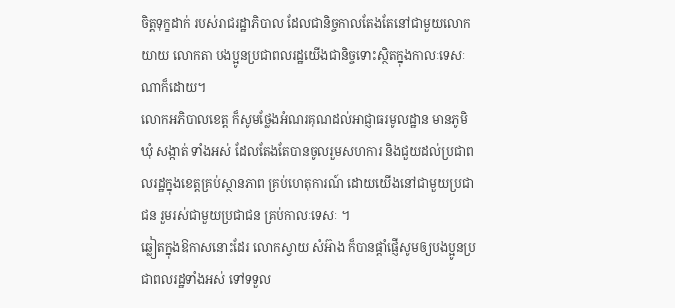ចិត្តទុក្ខដាក់ របស់រាជរដ្ឋាភិបាល ដែលជានិច្ចកាលតែងតែនៅជាមួយលោកយាយ លោកតា បងប្អូនប្រជាពលរដ្ឋយើងជានិច្ចទោះស្ថិតក្នុងកាលៈទេសៈណាក៏ដោយ។
លោកអភិបាលខេត្ត ក៏សូមថ្លែងអំណរគុណដល់អាជ្ញាធរមូលដ្ឋាន មានភូមិ ឃុំ សង្កាត់ ទាំងអស់ ដែលតែងតែបានចូលរួមសហការ និងជួយដល់ប្រជាពលរដ្ឋក្នុងខេត្តគ្រប់ស្ថានភាព គ្រប់ហេតុការណ៍ ដោយយើងនៅជាមួយប្រជាជន រួមរស់ជាមួយប្រជាជន គ្រប់កាលៈទេសៈ ។
ឆ្លៀតក្នុងឱកាសនោះដែរ លោកស្វាយ សំអ៊ាង ក៏បានផ្តាំផ្ញើសូមឲ្យបងប្អូនប្រជាពលរដ្ឋទាំងអស់ ទៅទទួល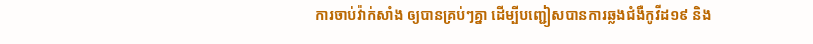ការចាប់វ៉ាក់សាំង ឲ្យបានគ្រប់ៗគ្នា ដើម្បីបញ្ជៀសបានការឆ្លងជំងឺកូវីដ១៩ និង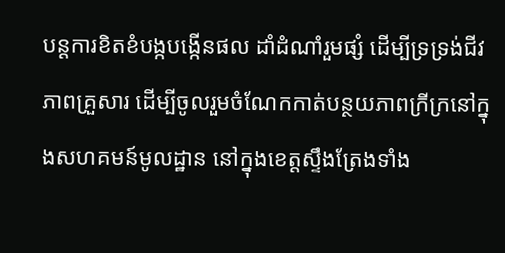បន្តការខិតខំបង្កបង្កើនផល ដាំដំណាំរួមផ្សំ ដើម្បីទ្រទ្រង់ជីវភាពគ្រួសារ ដើម្បីចូលរួមចំណែកកាត់បន្ថយភាពក្រីក្រនៅក្នុងសហគមន៍មូលដ្ឋាន នៅក្នុងខេត្តស្ទឹងត្រែងទាំង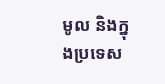មូល និងក្នុងប្រទេស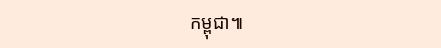កម្ពុជា៕